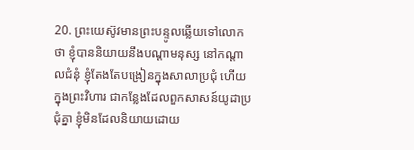20. ព្រះយេស៊ូវមានព្រះបន្ទូលឆ្លើយទៅលោកថា ខ្ញុំបាននិយាយនឹងបណ្តាមនុស្ស នៅកណ្តាលជំនុំ ខ្ញុំតែងតែបង្រៀនក្នុងសាលាប្រជុំ ហើយក្នុងព្រះវិហារ ជាកន្លែងដែលពួកសាសន៍យូដាប្រជុំគ្នា ខ្ញុំមិនដែលនិយាយដោយ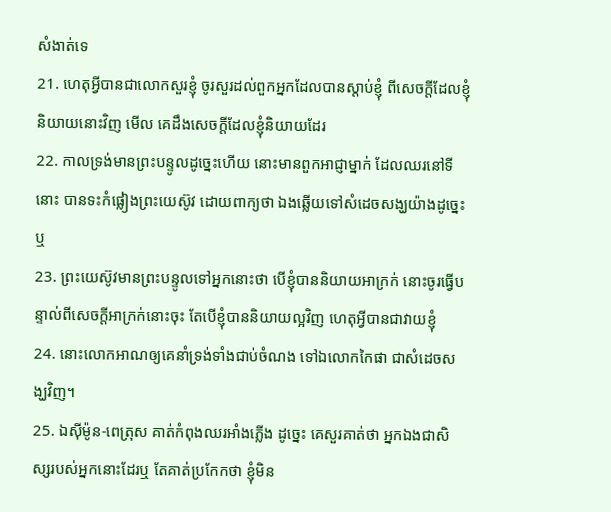សំងាត់ទេ
21. ហេតុអ្វីបានជាលោកសួរខ្ញុំ ចូរសួរដល់ពួកអ្នកដែលបានស្តាប់ខ្ញុំ ពីសេចក្តីដែលខ្ញុំនិយាយនោះវិញ មើល គេដឹងសេចក្តីដែលខ្ញុំនិយាយដែរ
22. កាលទ្រង់មានព្រះបន្ទូលដូច្នេះហើយ នោះមានពួកអាជ្ញាម្នាក់ ដែលឈរនៅទីនោះ បានទះកំផ្លៀងព្រះយេស៊ូវ ដោយពាក្យថា ឯងឆ្លើយទៅសំដេចសង្ឃយ៉ាងដូច្នេះឬ
23. ព្រះយេស៊ូវមានព្រះបន្ទូលទៅអ្នកនោះថា បើខ្ញុំបាននិយាយអាក្រក់ នោះចូរធ្វើបន្ទាល់ពីសេចក្តីអាក្រក់នោះចុះ តែបើខ្ញុំបាននិយាយល្អវិញ ហេតុអ្វីបានជាវាយខ្ញុំ
24. នោះលោកអាណឲ្យគេនាំទ្រង់ទាំងជាប់ចំណង ទៅឯលោកកៃផា ជាសំដេចសង្ឃវិញ។
25. ឯស៊ីម៉ូន-ពេត្រុស គាត់កំពុងឈរអាំងភ្លើង ដូច្នេះ គេសួរគាត់ថា អ្នកឯងជាសិស្សរបស់អ្នកនោះដែរឬ តែគាត់ប្រកែកថា ខ្ញុំមិន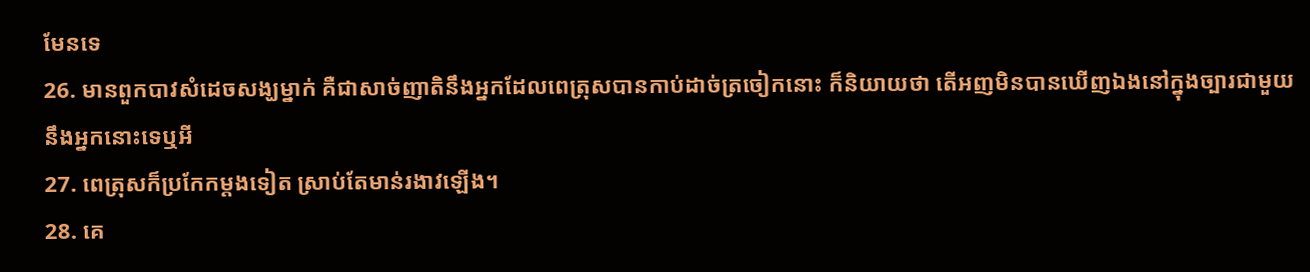មែនទេ
26. មានពួកបាវសំដេចសង្ឃម្នាក់ គឺជាសាច់ញាតិនឹងអ្នកដែលពេត្រុសបានកាប់ដាច់ត្រចៀកនោះ ក៏និយាយថា តើអញមិនបានឃើញឯងនៅក្នុងច្បារជាមួយនឹងអ្នកនោះទេឬអី
27. ពេត្រុសក៏ប្រកែកម្តងទៀត ស្រាប់តែមាន់រងាវឡើង។
28. គេ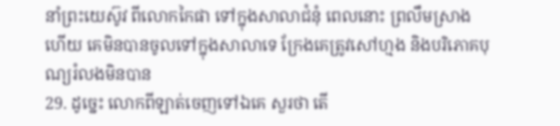នាំព្រះយេស៊ូវ ពីលោកកៃផា ទៅក្នុងសាលាជំនុំ ពេលនោះ ព្រលឹមស្រាងហើយ គេមិនបានចូលទៅក្នុងសាលាទេ ក្រែងគេត្រូវសៅហ្មង និងបរិភោគបុណ្យរំលងមិនបាន
29. ដូច្នេះ លោកពីឡាត់ចេញទៅឯគេ សួរថា តើ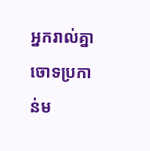អ្នករាល់គ្នាចោទប្រកាន់ម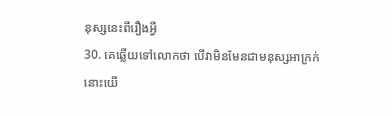នុស្សនេះពីរឿងអ្វី
30. គេឆ្លើយទៅលោកថា បើវាមិនមែនជាមនុស្សអាក្រក់ នោះយើ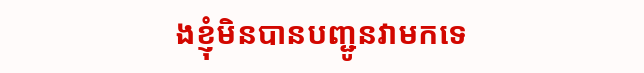ងខ្ញុំមិនបានបញ្ជូនវាមកទេ